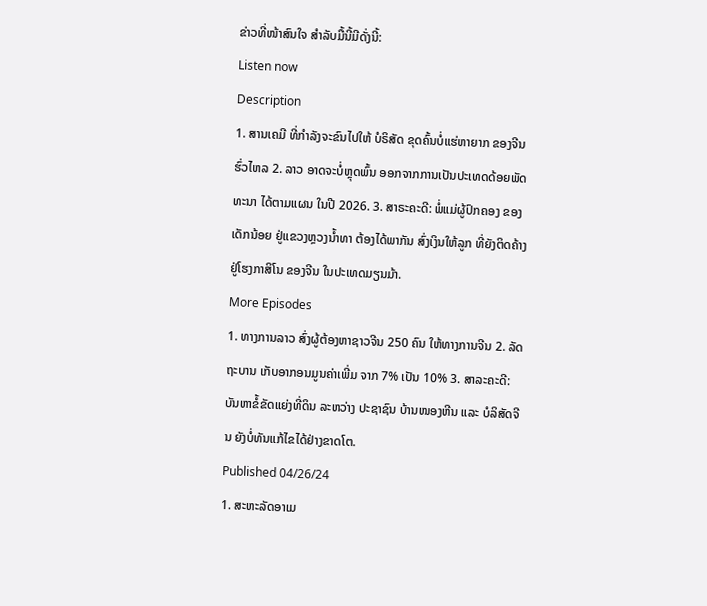ຂ່າວທີ່ໜ້າສົນໃຈ ສຳລັບມື້ນີ້ມີດັ່ງນີ້:
Listen now
Description
1. ສານເຄມີ ທີ່ກຳລັງຈະຂົນໄປໃຫ້ ບໍຣິສັດ ຂຸດຄົ້ນບໍ່ແຮ່ຫາຍາກ ຂອງຈີນ ຮົ່ວໄຫລ 2. ລາວ ອາດຈະບໍ່ຫຼຸດພົ້ນ ອອກຈາກການເປັນປະເທດດ້ອຍພັດທະນາ ໄດ້ຕາມແຜນ ໃນປີ 2026. 3. ສາຣະຄະດີ: ພໍ່ແມ່ຜູ້ປົກຄອງ ຂອງເດັກນ້ອຍ ຢູ່ແຂວງຫຼວງນໍ້າທາ ຕ້ອງໄດ້ພາກັນ ສົ່ງເງິນໃຫ້ລູກ ທີ່ຍັງຕິດຄ້າງ ຢູ່ໂຮງກາສິໂນ ຂອງຈີນ ໃນປະເທດມຽນມ້າ.
More Episodes
1. ທາງການລາວ ສົ່ງຜູ້ຕ້ອງຫາຊາວຈີນ 250 ຄົນ ໃຫ້ທາງການຈີນ 2. ລັດຖະບານ ເກັບອາກອນມູນຄ່າເພີ່ມ ຈາກ 7% ເປັນ 10% 3. ສາລະຄະດີ: ບັນຫາຂໍ້ຂັດແຍ່ງທີ່ດິນ ລະຫວ່າງ ປະຊາຊົນ ບ້ານໜອງຫີນ ແລະ ບໍລິສັດຈີນ ຍັງບໍ່ທັນແກ້ໄຂໄດ້ຢ່າງຂາດໂຕ.
Published 04/26/24
1. ສະຫະລັດອາເມ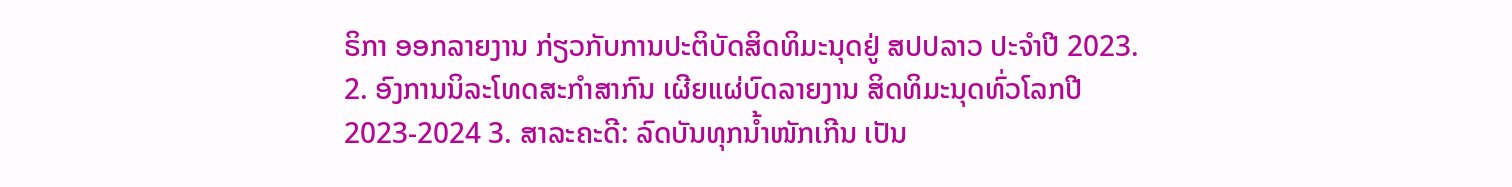ຣິກາ ອອກລາຍງານ ກ່ຽວກັບການປະຕິບັດສິດທິມະນຸດຢູ່ ສປປລາວ ປະຈໍາປີ 2023. 2. ອົງການນິລະໂທດສະກຳສາກົນ ເຜີຍແຜ່ບົດລາຍງານ ສິດທິມະນຸດທົ່ວໂລກປີ 2023-2024 3. ສາລະຄະດີ: ລົດບັນທຸກນໍ້າໜັກເກີນ ເປັນ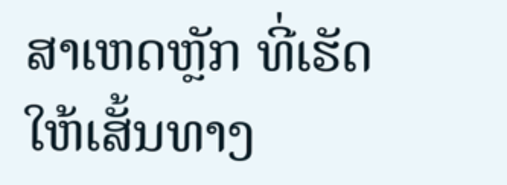ສາເຫດຫຼັກ ທີ່ເຮັດໃຫ້ເສັ້ນທາງ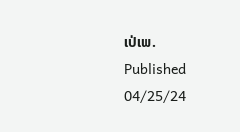ເປ່ເພ.
Published 04/25/24